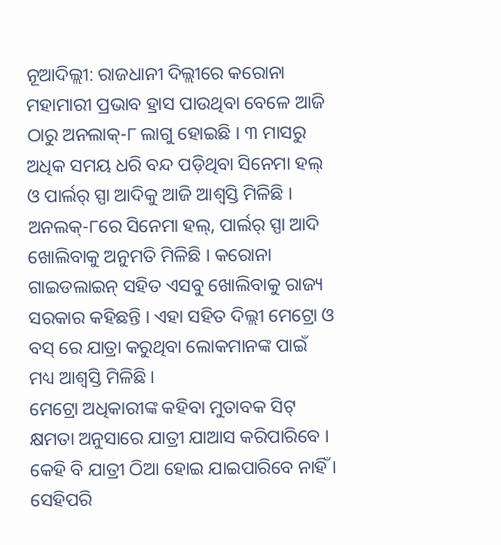ନୂଆଦିଲ୍ଲୀ: ରାଜଧାନୀ ଦିଲ୍ଲୀରେ କରୋନା ମହାମାରୀ ପ୍ରଭାବ ହ୍ରାସ ପାଉଥିବା ବେଳେ ଆଜି ଠାରୁ ଅନଲାକ୍-୮ ଲାଗୁ ହୋଇଛି । ୩ ମାସରୁ ଅଧିକ ସମୟ ଧରି ବନ୍ଦ ପଡ଼ିଥିବା ସିନେମା ହଲ୍ ଓ ପାର୍ଲର୍ ସ୍ପା ଆଦିକୁ ଆଜି ଆଶ୍ୱସ୍ତି ମିଳିଛି । ଅନଲକ୍-୮ରେ ସିନେମା ହଲ୍, ପାର୍ଲର୍ ସ୍ପା ଆଦି ଖୋଲିବାକୁ ଅନୁମତି ମିଳିଛି । କରୋନା ଗାଇଡଲାଇନ୍ ସହିତ ଏସବୁ ଖୋଲିବାକୁ ରାଜ୍ୟ ସରକାର କହିଛନ୍ତି । ଏହା ସହିତ ଦିଲ୍ଲୀ ମେଟ୍ରୋ ଓ ବସ୍ ରେ ଯାତ୍ରା କରୁଥିବା ଲୋକମାନଙ୍କ ପାଇଁ ମଧ୍ୟ ଆଶ୍ୱସ୍ତି ମିଳିଛି ।
ମେଟ୍ରୋ ଅଧିକାରୀଙ୍କ କହିବା ମୁତାବକ ସିଟ୍ କ୍ଷମତା ଅନୁସାରେ ଯାତ୍ରୀ ଯାଆସ କରିପାରିବେ । କେହି ବି ଯାତ୍ରୀ ଠିଆ ହୋଇ ଯାଇପାରିବେ ନାହିଁ । ସେହିପରି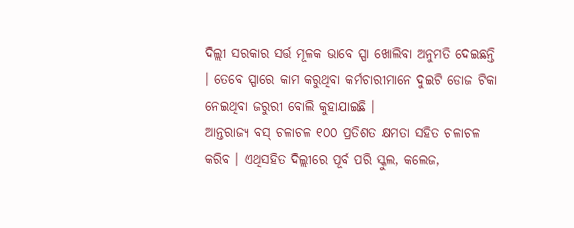ଦିଲ୍ଲୀ ସରକାର ସର୍ତ୍ତ ମୂଳକ ଭାବେ ସ୍ପା ଖୋଲିବା ଅନୁମତି ଦେଇଛନ୍ତି । ତେବେ ସ୍ପାରେ କାମ କରୁଥିବା କର୍ମଚାରୀମାନେ ଦୁଇଟି ଡୋଜ ଟିକା ନେଇଥିବା ଜରୁରୀ ବୋଲି କୁହାଯାଇଛି ।
ଆନ୍ତରାଜ୍ୟ ବସ୍ ଚଳାଚଳ ୧୦୦ ପ୍ରତିଶତ କ୍ଷମତା ସହିତ ଚଳାଚଳ କରିବ । ଏଥିସହିତ ଦିଲ୍ଲୀରେ ପୂର୍ବ ପରି ସ୍କୁଲ, କଲେଜ,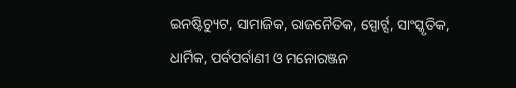ଇନଷ୍ଟିଚ୍ୟୁଟ, ସାମାଜିକ, ରାଜନୈତିକ, ସ୍ପୋର୍ଟ୍ସ, ସାଂସ୍କୃତିକ, ଧାର୍ମିକ, ପର୍ବପର୍ବାଣୀ ଓ ମନୋରଞ୍ଜନ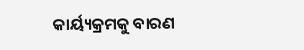କାର୍ୟ୍ୟକ୍ରମକୁ ବାରଣ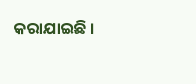କରାଯାଇଛି ।